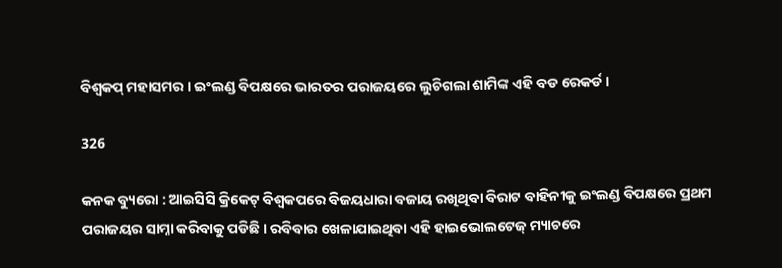ବିଶ୍ୱକପ୍ ମହାସମର । ଇଂଲଣ୍ଡ ବିପକ୍ଷରେ ଭାରତର ପରାଜୟରେ ଲୁଚିଗଲା ଶାମିଙ୍କ ଏହି ବଡ ରେକର୍ଡ ।

326

କନକ ବ୍ୟୁରୋ : ଆଇସିସି କ୍ରିକେଟ୍ ବିଶ୍ୱକପରେ ବିଜୟଧାରା ବଜାୟ ରଖିଥିବା ବିରାଟ ବାହିନୀକୁ ଇଂଲଣ୍ଡ ବିପକ୍ଷରେ ପ୍ରଥମ ପରାଜୟର ସାମ୍ନା କରିବାକୁ ପଡିଛି । ରବିବାର ଖେଳାଯାଇଥିବା ଏହି ହାଇଭୋଲଟେଜ୍ ମ୍ୟାଚରେ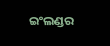ଇଂଲଣ୍ଡର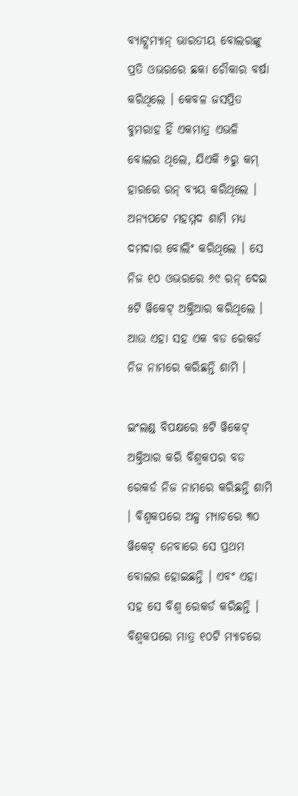ବ୍ୟାଟ୍ସମ୍ୟାନ୍ ଭାରତୀୟ ବୋଲରଙ୍କୁ ପ୍ରତି ଓଭରରେ ଛକା ଚୌକାର ବର୍ଷା କରିଥିଲେ । କେବଳ ଜସପ୍ରିତ ବୁମରାହ ହିଁ ଏକମାତ୍ର ଏଭଳି ବୋଲର ଥିଲେ, ଯିଏକି ୬ରୁ କମ୍ ହାରରେ ରନ୍ ବ୍ୟୟ କରିଥିଲେ । ଅନ୍ୟପଟେ ମହମ୍ମଦ ଶାମି ମଧ୍ୟ ଦମଦାର ବୋଲିଂ କରିଥିଲେ । ସେ ନିଜ ୧୦ ଓଭରରେ ୬୯ ରନ୍ ଦେଇ ୫ଟି ୱିକେଟ୍ ଅକ୍ତିଆର କରିଥିଲେ । ଆଉ ଏହା ସହ ଏକ ବଡ ରେକର୍ଡ ନିଜ ନାମରେ କରିଛନ୍ତି ଶାମି ।

ଇଂଲଣ୍ଡ ବିପକ୍ଷରେ ୫ଟି ୱିକେଟ୍ ଅକ୍ତିଆର କରି ବିଶ୍ୱକପର ବଡ ରେକର୍ଡ ନିଜ ନାମରେ କରିଛନ୍ତି ଶାମି । ବିଶ୍ୱକପରେ ଅଳ୍ପ ମ୍ୟାଚରେ ୩୦ ୱିକେଟ୍ ନେବାରେ ସେ ପ୍ରଥମ ବୋଲର ହୋଇଛନ୍ତି । ଏବଂ ଏହା ସହ ସେ ବିଶ୍ୱ ରେକର୍ଡ କରିଛନ୍ତି । ବିଶ୍ୱକପରେ ମାତ୍ର ୧୦ଟି ମ୍ୟାଚରେ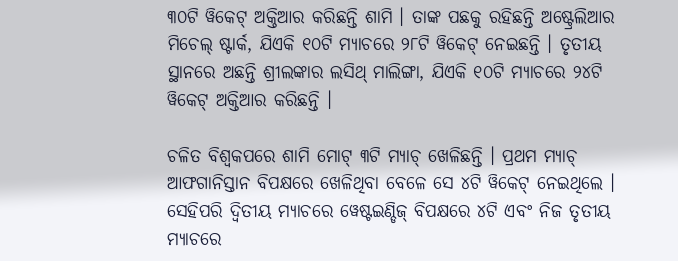୩୦ଟି ୱିକେଟ୍ ଅକ୍ତିଆର କରିଛନ୍ତି ଶାମି । ତାଙ୍କ ପଛକୁ ରହିଛନ୍ତି ଅଷ୍ଟ୍ରେଲିଆର ମିଚେଲ୍ ଷ୍ଟାର୍କ, ଯିଏକି ୧୦ଟି ମ୍ୟାଚରେ ୨୮ଟି ୱିକେଟ୍ ନେଇଛନ୍ତି । ତୃତୀୟ ସ୍ଥାନରେ ଅଛନ୍ତି ଶ୍ରୀଲଙ୍କାର ଲସିଥ୍ ମାଲିଙ୍ଗା, ଯିଏକି ୧୦ଟି ମ୍ୟାଚରେ ୨୪ଟି ୱିକେଟ୍ ଅକ୍ତିଆର କରିଛନ୍ତି ।

ଚଳିତ ବିଶ୍ୱକପରେ ଶାମି ମୋଟ୍ ୩ଟି ମ୍ୟାଚ୍ ଖେଳିଛନ୍ତି । ପ୍ରଥମ ମ୍ୟାଚ୍ ଆଫଗାନିସ୍ତାନ ବିପକ୍ଷରେ ଖେଳିଥିବା ବେଳେ ସେ ୪ଟି ୱିକେଟ୍ ନେଇଥିଲେ । ସେହିପରି ଦ୍ୱିତୀୟ ମ୍ୟାଚରେ ୱେଷ୍ଟଇଣ୍ଡିଜ୍ ବିପକ୍ଷରେ ୪ଟି ଏବଂ ନିଜ ତୃତୀୟ ମ୍ୟାଚରେ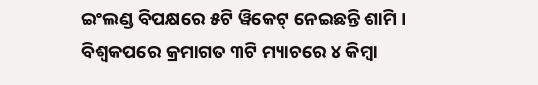ଇଂଲଣ୍ଡ ବିପକ୍ଷରେ ୫ଟି ୱିକେଟ୍ ନେଇଛନ୍ତି ଶାମି । ବିଶ୍ୱକପରେ କ୍ରମାଗତ ୩ଟି ମ୍ୟାଚରେ ୪ କିମ୍ବା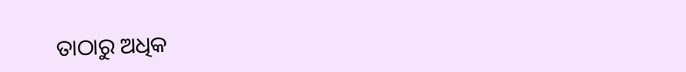ତାଠାରୁ ଅଧିକ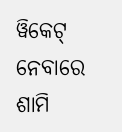ୱିକେଟ୍ ନେବାରେ ଶାମି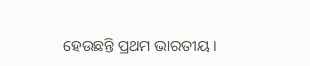ହେଉଛନ୍ତି ପ୍ରଥମ ଭାରତୀୟ ।